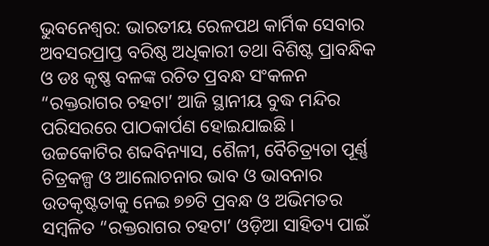ଭୁବନେଶ୍ୱର: ଭାରତୀୟ ରେଳପଥ କାର୍ମିକ ସେବାର ଅବସରପ୍ରାପ୍ତ ବରିଷ୍ଠ ଅଧିକାରୀ ତଥା ବିଶିଷ୍ଟ ପ୍ରାବନ୍ଧିକ ଓ ଡଃ କୃଷ୍ଣ ବଳଙ୍କ ରଚିତ ପ୍ରବନ୍ଧ ସଂକଳନ “ରକ୍ତରାଗର ଚହଟା’ ଆଜି ସ୍ଥାନୀୟ ବୁଦ୍ଧ ମନ୍ଦିର ପରିସରରେ ପାଠକାର୍ପଣ ହୋଇଯାଇଛି ।
ଉଚ୍ଚକୋଟିର ଶବ୍ଦବିନ୍ୟାସ, ଶୈଳୀ, ବୈଚିତ୍ର୍ୟତା ପୂର୍ଣ୍ଣ ଚିତ୍ରକଳ୍ପ ଓ ଆଲୋଚନାର ଭାବ ଓ ଭାବନାର ଉତକୃଷ୍ଟତାକୁ ନେଇ ୭୭ଟି ପ୍ରବନ୍ଧ ଓ ଅଭିମତର ସମ୍ବଳିତ “ରକ୍ତରାଗର ଚହଟା’ ଓଡ଼ିଆ ସାହିତ୍ୟ ପାଇଁ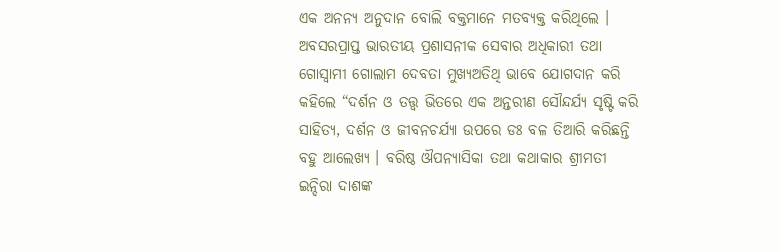ଏକ ଅନନ୍ୟ ଅନୁଦାନ ବୋଲି ବକ୍ତମାନେ ମତବ୍ୟକ୍ତ କରିଥିଲେ । ଅବସରପ୍ରାପ୍ତ ଭାରତୀୟ ପ୍ରଶାସନୀକ ସେବାର ଅଧିକାରୀ ତଥା ଗୋସ୍ୱାମୀ ଗୋଲାମ ଦେବତା ମୁଖ୍ୟଅତିଥି ଭାବେ ଯୋଗଦାନ କରି କହିଲେ “ଦର୍ଶନ ଓ ତତ୍ତ୍ୱ ଭିତରେ ଏକ ଅନ୍ତରୀଣ ସୌନ୍ଦର୍ଯ୍ୟ ସୃଷ୍ଟି କରି ସାହିତ୍ୟ, ଦର୍ଶନ ଓ ଜୀବନଚର୍ଯ୍ୟା ଉପରେ ଡଃ ବଳ ତିଆରି କରିଛନ୍ତି ବହୁ ଆଲେଖ୍ୟ । ବରିଷ୍ଠ ଔପନ୍ୟାସିକା ତଥା କଥାକାର ଶ୍ରୀମତୀ ଇନ୍ଦିରା ଦାଶଙ୍କ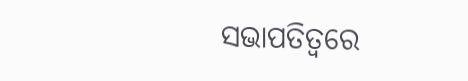ସଭାପତିତ୍ୱରେ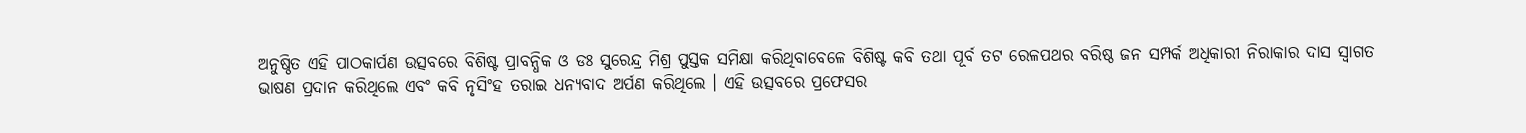ଅନୁଷ୍ଠିତ ଏହି ପାଠକାର୍ପଣ ଉତ୍ସବରେ ବିଶିଷ୍ଟ ପ୍ରାବନ୍ଧିକ ଓ ଡଃ ସୁରେନ୍ଦ୍ର ମିଶ୍ର ପୁସ୍ତକ ସମିକ୍ଷା କରିଥିବାବେଳେ ବିଶିଷ୍ଟ କବି ତଥା ପୂର୍ବ ତଟ ରେଳପଥର ବରିଷ୍ଠ ଜନ ସମ୍ପର୍କ ଅଧିକାରୀ ନିରାକାର ଦାସ ସ୍ୱାଗତ ଭାଷଣ ପ୍ରଦାନ କରିଥିଲେ ଏବଂ କବି ନୃସିଂହ ତରାଇ ଧନ୍ୟବାଦ ଅର୍ପଣ କରିଥିଲେ । ଏହି ଉତ୍ସବରେ ପ୍ରଫେସର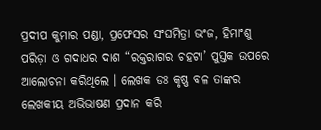ପ୍ରଦୀପ କୁମାର ପଣ୍ଡା, ପ୍ରଫେସର ସଂଘମିତ୍ରା ଭଂଜ, ହିମାଂଶୁ ପରିଡ଼ା ଓ ଗଦାଧର ଦାଶ “ରକ୍ତରାଗର ଚହଟା’ ପୁସ୍ତକ ଉପରେ ଆଲୋଚନା କରିଥିଲେ । ଲେଖକ ଡଃ କୃଷ୍ଣ ବଳ ତାଙ୍କର ଲେଖକୀୟ ଅଭିଭାଷଣ ପ୍ରଦାନ କରି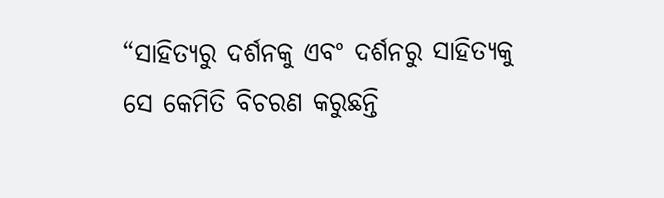“ସାହିତ୍ୟରୁ ଦର୍ଶନକୁ ଏବଂ ଦର୍ଶନରୁ ସାହିତ୍ୟକୁ ସେ କେମିତି ବିଚରଣ କରୁଛନ୍ତି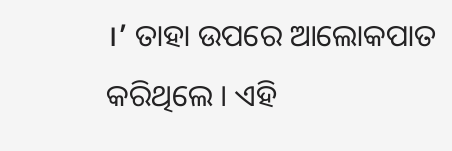।’ ତାହା ଉପରେ ଆଲୋକପାତ କରିଥିଲେ । ଏହି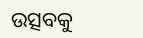ଉତ୍ସବକୁ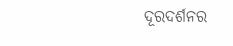ଦୂରଦର୍ଶନର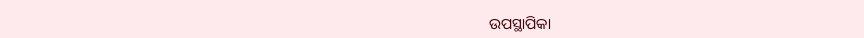ଉପସ୍ଥାପିକା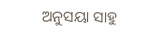ଅନୁସୟା ସାହୁ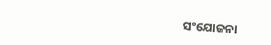ସଂଯୋଜନା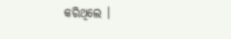କରିଥିଲେ ।